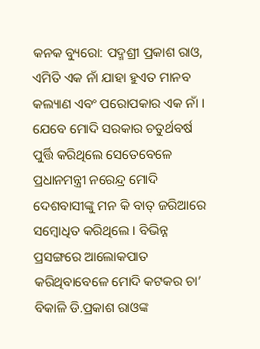କନକ ବ୍ୟୁରୋ: ପଦ୍ମଶ୍ରୀ ପ୍ରକାଶ ରାଓ, ଏମିତି ଏକ ନାଁ ଯାହା ହୁଏତ ମାନବ କଲ୍ୟାଣ ଏବଂ ପରୋପକାର ଏକ ନାଁ । ଯେବେ ମୋଦି ସରକାର ଚତୁର୍ଥବର୍ଷ ପୁର୍ତ୍ତି କରିଥିଲେ ସେତେବେଳେ ପ୍ରଧାନମନ୍ତ୍ରୀ ନରେନ୍ଦ୍ର ମୋଦି ଦେଶବାସୀଙ୍କୁ ମନ କି ବାତ୍ ଜରିଆରେ ସମ୍ବୋଧିତ କରିଥିଲେ । ବିଭିନ୍ନ ପ୍ରସଙ୍ଗରେ ଆଲୋକପାତ କରିଥିବାବେଳେ ମୋଦି କଟକର ଚା’ ବିକାଳି ଡି.ପ୍ରକାଶ ରାଓଙ୍କ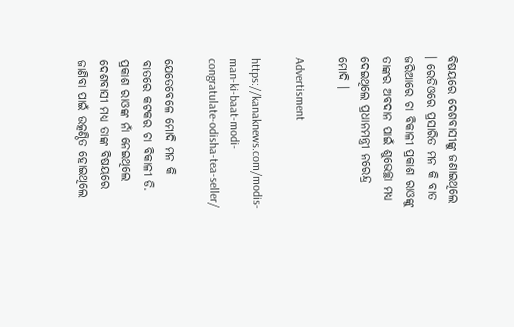ବିଷୟରେ ଦେଶବାସୀଙ୍କୁ ଜଣାଇଥିଲେ । ରେଡିଓରେ ପ୍ରସାରିତ ମନ କି ବାତ ଜରିଆରେ ଚା ବିକାଳୀ ପ୍ରକାଶ ରାଓଙ୍କୁ ତାଙ୍କର ଅବଦାନ ପାଇଁ ଶୁଭେଚ୍ଛା ମଧ୍ୟ ଦେଇଥିଲେ ପ୍ରଧାନମନ୍ତ୍ରୀ ନରେନ୍ଦ୍ର ମୋଦି ।

Advertisment

https://kanaknews.com/modis-man-ki-baat-modi-congratulate-odisha-tea-seller/

ଯେତେବେଳେ ମୋଦି ମନ କି ବାତରେ କଟକର ଚା ବିକାଳୀ ଡି. ପ୍ରକାଶ ରାଓଙ୍କ ନାଁ ନେଇଥିଲେ ଦେଶବାସୀ ମଧ୍ୟ ତାଙ୍କ ବିଷୟରେ ଜାଣିବା ପାଇଁ ଉତ୍କଣ୍ଠିତ ହୋଇଥିଲେ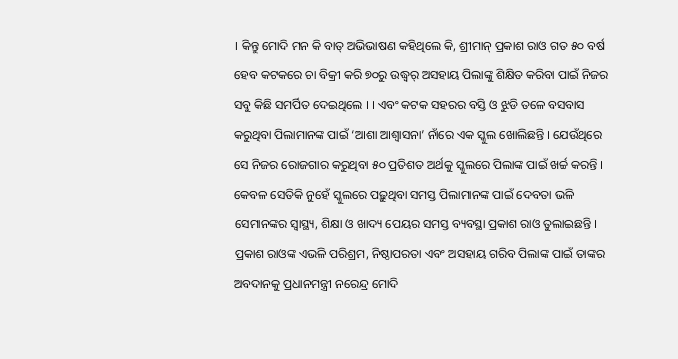। କିନ୍ତୁ ମୋଦି ମନ କି ବାତ୍ ଅଭିଭାଷଣ କହିଥିଲେ କି, ଶ୍ରୀମାନ୍ ପ୍ରକାଶ ରାଓ ଗତ ୫୦ ବର୍ଷ ହେବ କଟକରେ ଚା ବିକ୍ରୀ କରି ୭୦ରୁ ଉଦ୍ଧ୍ୱର୍ ଅସହାୟ ପିଲାଙ୍କୁ ଶିକ୍ଷିତ କରିବା ପାଇଁ ନିଜର ସବୁ କିଛି ସମର୍ପିତ ଦେଇଥିଲେ । । ଏବଂ କଟକ ସହରର ବସ୍ତି ଓ ଝୁଡି ତଳେ ବସବାସ କରୁଥିବା ପିଲାମାନଙ୍କ ପାଇଁ ‘ଆଶା ଆଶ୍ୱାସନା’ ନାଁରେ ଏକ ସ୍କୁଲ ଖୋଲିଛନ୍ତି । ଯେଉଁଥିରେ ସେ ନିଜର ରୋଜଗାର କରୁଥିବା ୫୦ ପ୍ରତିଶତ ଅର୍ଥକୁ ସ୍କୁଲରେ ପିଲାଙ୍କ ପାଇଁ ଖର୍ଚ୍ଚ କରନ୍ତି । କେବଳ ସେତିକି ନୁହେଁ ସ୍କୁଲରେ ପଢ଼ୁଥିବା ସମସ୍ତ ପିଲାମାନଙ୍କ ପାଇଁ ଦେବତା ଭଳି ସେମାନଙ୍କର ସ୍ୱାସ୍ଥ୍ୟ, ଶିକ୍ଷା ଓ ଖାଦ୍ୟ ପେୟର ସମସ୍ତ ବ୍ୟବସ୍ଥା ପ୍ରକାଶ ରାଓ ତୁଲାଇଛନ୍ତି । ପ୍ରକାଶ ରାଓଙ୍କ ଏଭଳି ପରିଶ୍ରମ, ନିଷ୍ଠାପରତା ଏବଂ ଅସହାୟ ଗରିବ ପିଲାଙ୍କ ପାଇଁ ତାଙ୍କର ଅବଦାନକୁ ପ୍ରଧାନମନ୍ତ୍ରୀ ନରେନ୍ଦ୍ର ମୋଦି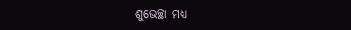ଶୁଭେଚ୍ଛା ମଧ୍ୟ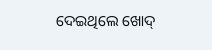ଦେଇଥିଲେ ଖୋଦ୍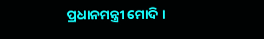ପ୍ରଧାନମନ୍ତ୍ରୀ ମୋଦି ।